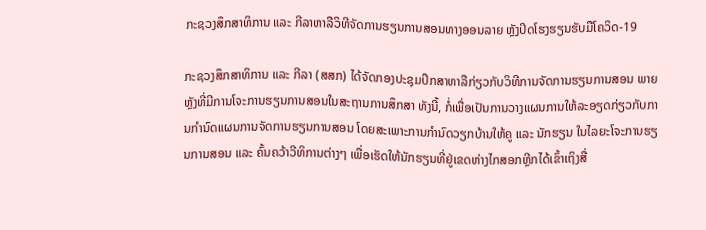ກະຊວງສຶກສາທິການ ແລະ ກີລາຫາລືວິທີຈັດການຮຽນການສອນທາງອອນລາຍ ຫຼັງປິດໂຮງຮຽນຮັບມືໂຄວິດ-19

ກະຊວງສຶກສາທິການ ແລະ ກີລາ (ສສກ) ໄດ້ຈັດກອງປະຊຸມປຶກສາຫາລືກ່ຽວກັບວິທີການຈັດການຮຽນການສອນ ພາຍຫຼັງທີ່ມີການໂຈະການຮຽນການສອນໃນສະຖານການສຶກສາ ທັງນີ້, ກໍ່ເພື່ອເປັນການວາງແຜນການໃຫ້ລະອຽດກ່ຽວກັບການກໍານົດແຜນການຈັດການຮຽນການສອນ ໂດຍສະເພາະການກຳນົດວຽກບ້ານໃຫ້ຄູ ແລະ ນັກຮຽນ ໃນໄລຍະໂຈະການຮຽນການສອນ ແລະ ຄົ້ນຄວ້າວີທິການຕ່າງໆ ເພື່ອເຮັດໃຫ້ນັກຮຽນທີ່ຢູ່ເຂດຫ່າງໄກສອກຫຼີກໄດ້ເຂົ້າເຖິງສື່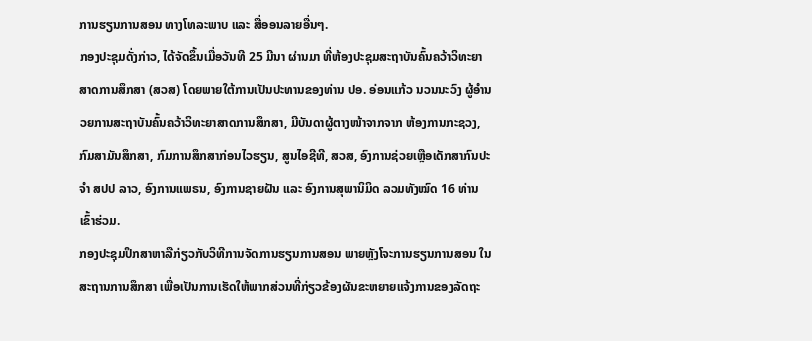ການຮຽນການສອນ ທາງໂທລະພາບ ແລະ ສື່ອອນລາຍອື່ນໆ.
ກອງປະຊຸມດັ່ງກ່າວ, ໄດ້ຈັດຂຶ້ນເມື່ອວັນທີ 25 ມີນາ ຜ່ານມາ ທີ່ຫ້ອງປະຊຸມສະຖາບັນຄົ້ນຄວ້າວິທະຍາສາດການສຶກສາ (ສວສ) ໂດຍພາຍໃຕ້ການເປັນປະທານຂອງທ່ານ ປອ. ອ່ອນແກ້ວ ນວນນະວົງ ຜູ້ອຳນວຍການສະຖາບັນຄົ້ນຄວ້າວິທະຍາສາດການສຶກສາ, ມີບັນດາຜູ້ຕາງໜ້າຈາກຈາກ ຫ້ອງການກະຊວງ, ກົມສາມັນສຶກສາ, ກົມການສຶກສາກ່ອນໄວຮຽນ, ສູນໄອຊີທີ, ສວສ, ອົງການຊ່ວຍເຫຼືອເດັກສາກົນປະຈໍາ ສປປ ລາວ, ອົງການແພຣນ, ອົງການຊາຍຝັນ ແລະ ອົງການສຸພານິມິດ ລວມທັງໝົດ 16 ທ່ານເຂົ້າຮ່ວມ.
ກອງປະຊຸມປຶກສາຫາລືກ່ຽວກັບວິທີການຈັດການຮຽນການສອນ ພາຍຫຼັງໂຈະການຮຽນການສອນ ໃນສະຖານການສຶກສາ ເພື່ອເປັນການເຮັດໃຫ້ພາກສ່ວນທີ່ກ່ຽວຂ້ອງຜັນຂະຫຍາຍແຈ້ງການຂອງລັດຖະ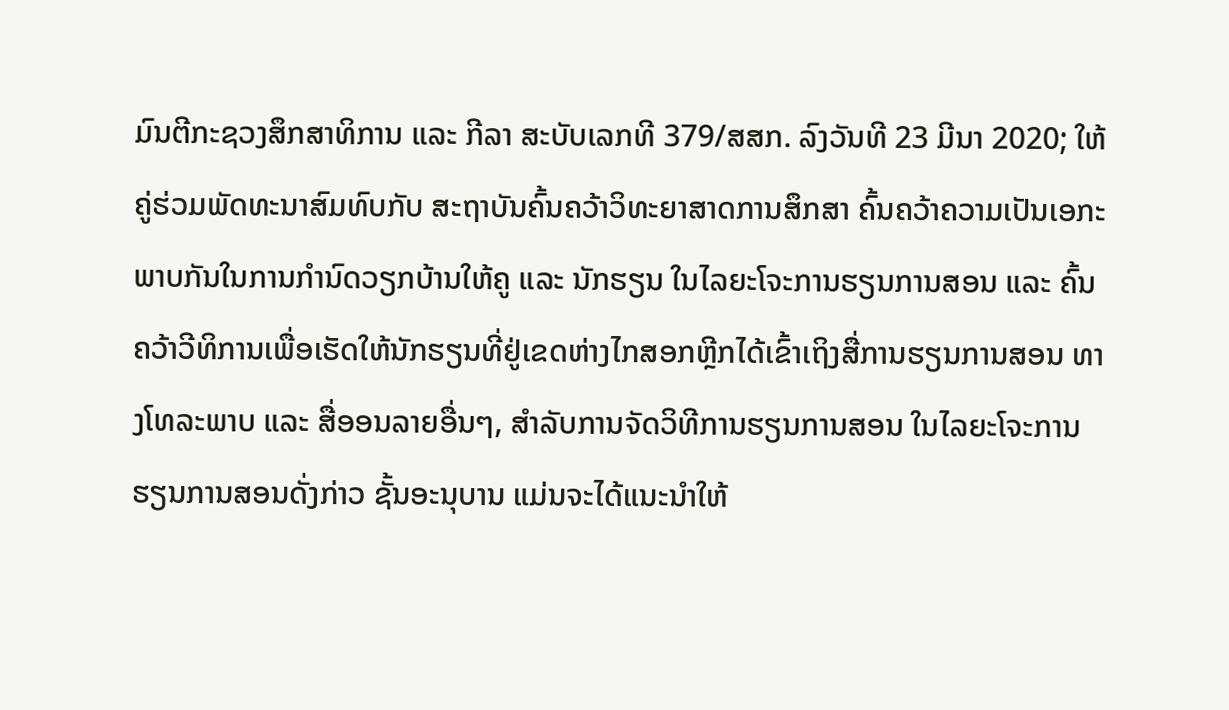ມົນຕີກະຊວງສຶກສາທິການ ແລະ ກີລາ ສະບັບເລກທີ 379/ສສກ. ລົງວັນທີ 23 ມີນາ 2020; ໃຫ້ຄູ່ຮ່ວມພັດທະນາສົມທົບກັບ ສະຖາບັນຄົ້ນຄວ້າວິທະຍາສາດການສຶກສາ ຄົ້ນຄວ້າຄວາມເປັນເອກະພາບກັນໃນການກໍານົດວຽກບ້ານໃຫ້ຄູ ແລະ ນັກຮຽນ ໃນໄລຍະໂຈະການຮຽນການສອນ ແລະ ຄົ້ນຄວ້າວີທິການເພື່ອເຮັດໃຫ້ນັກຮຽນທີ່ຢູ່ເຂດຫ່າງໄກສອກຫຼີກໄດ້ເຂົ້າເຖິງສື່ການຮຽນການສອນ ທາງໂທລະພາບ ແລະ ສື່ອອນລາຍອື່ນໆ, ສໍາລັບການຈັດວິທີການຮຽນການສອນ ໃນໄລຍະໂຈະການຮຽນການສອນດັ່ງກ່າວ ຊັ້ນອະນຸບານ ແມ່ນຈະໄດ້ແນະນໍາໃຫ້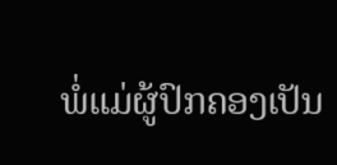ພໍ່ແມ່ຜູ້ປົກຄອງເປັນ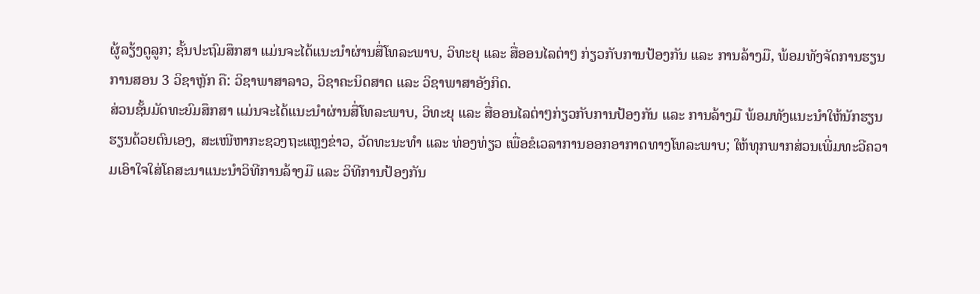ຜູ້ລຽ້ງດູລູກ; ຊັ້ນປະຖົມສຶກສາ ແມ່ນຈະໄດ້ແນະນໍາຜ່ານສື່ໂທລະພາບ, ວິທະຍຸ ແລະ ສື່ອອນໄລຕ່າໆ ກ່ຽວກັບການປ້ອງກັນ ແລະ ການລ້າງມື, ພ້ອມທັງຈັດການຮຽນການສອນ 3 ວິຊາຫຼັກ ຄື: ວິຊາພາສາລາວ, ວິຊາຄະນິດສາດ ແລະ ວິຊາພາສາອັງກິດ.
ສ່ວນຊັ້ນມັດທະຍົມສຶກສາ ແມ່ນຈະໄດ້ແນະນໍາຜ່ານສື່ໂທລະພາບ, ວິທະຍຸ ແລະ ສື່ອອນໄລຕ່າໆກ່ຽວກັບການປ້ອງກັນ ແລະ ການລ້າງມື ພ້ອມທັງແນະນໍາໃຫ້ນັກຮຽນຮຽນດ້ວຍຕົນເອງ, ສະເໜີຫາກະຊວງຖະແຫຼງຂ່າວ, ວັດທະນະທໍາ ແລະ ທ່ອງທ່ຽວ ເພື່ອຂໍເວລາການອອກອາກາດທາງໂທລະພາບ; ໃຫ້ທຸກພາກສ່ວນເພີ່ມທະວີຄວາມເອົາໃຈໃສ່ໂຄສະນາແນະນໍາວິທີການລ້າງມື ແລະ ວິທີການປ້ອງກັນ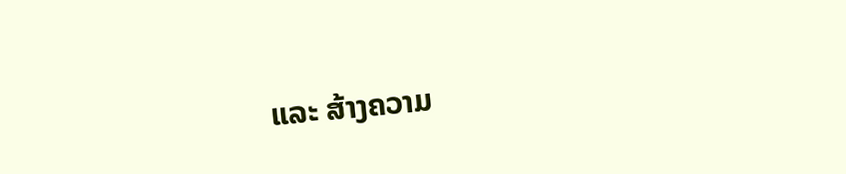ແລະ ສ້າງຄວາມ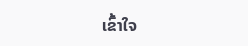ເຂົ້າໃຈ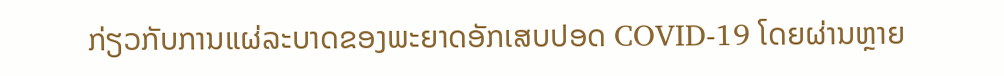ກ່ຽວກັບການແຜ່ລະບາດຂອງພະຍາດອັກເສບປອດ COVID-19 ໂດຍຜ່ານຫຼາຍ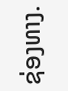ຊ່ອງທາງ.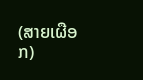(ສາຍເຜືອກ)